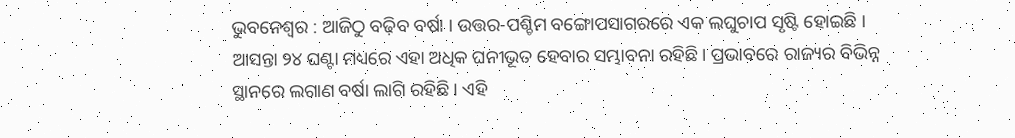ଭୁବନେଶ୍ୱର : ଆଜିଠୁ ବଢ଼ିବ ବର୍ଷା । ଉତ୍ତର-ପଶ୍ଚିମ ବଙ୍ଗୋପସାଗରରେ ଏକ ଲଘୁଚାପ ସୃଷ୍ଟି ହୋଇଛି । ଆସନ୍ତା ୨୪ ଘଣ୍ଟା ମଧ୍ୟରେ ଏହା ଅଧିକ ଘନୀଭୂତ ହେବାର ସମ୍ଭାବନା ରହିଛି। ପ୍ରଭାବରେ ରାଜ୍ୟର ବିଭିନ୍ନ ସ୍ଥାନରେ ଲଗାଣ ବର୍ଷା ଲାଗି ରହିଛି । ଏହି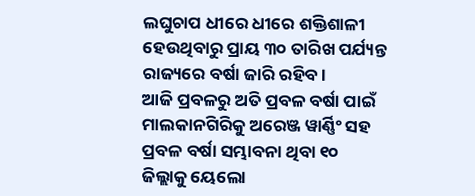ଲଘୁଚାପ ଧୀରେ ଧୀରେ ଶକ୍ତିଶାଳୀ ହେଉଥିବାରୁ ପ୍ରାୟ ୩୦ ତାରିଖ ପର୍ଯ୍ୟନ୍ତ ରାଜ୍ୟରେ ବର୍ଷା ଜାରି ରହିବ ।
ଆଜି ପ୍ରବଳରୁ ଅତି ପ୍ରବଳ ବର୍ଷା ପାଇଁ ମାଲକାନଗିରିକୁ ଅରେଞ୍ଜ ୱାର୍ଣ୍ଣିଂ ସହ ପ୍ରବଳ ବର୍ଷା ସମ୍ଭାବନା ଥିବା ୧୦ ଜିଲ୍ଲାକୁ ୟେଲୋ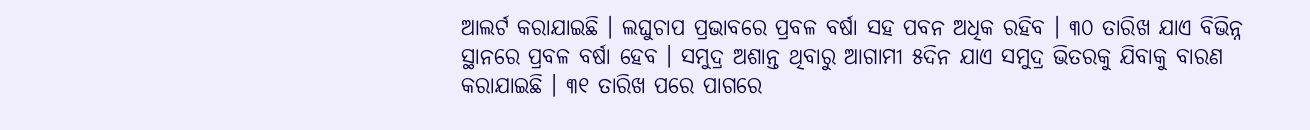ଆଲର୍ଟ କରାଯାଇଛି । ଲଘୁଚାପ ପ୍ରଭାବରେ ପ୍ରବଳ ବର୍ଷା ସହ ପବନ ଅଧିକ ରହିବ । ୩୦ ତାରିଖ ଯାଏ ବିଭିନ୍ନ ସ୍ଥାନରେ ପ୍ରବଳ ବର୍ଷା ହେବ । ସମୁଦ୍ର ଅଶାନ୍ତ ଥିବାରୁ ଆଗାମୀ ୫ଦିନ ଯାଏ ସମୁଦ୍ର ଭିତରକୁ ଯିବାକୁ ବାରଣ କରାଯାଇଛି । ୩୧ ତାରିଖ ପରେ ପାଗରେ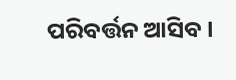ପରିବର୍ତ୍ତନ ଆସିବ ।